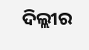ଦିଲ୍ଲୀର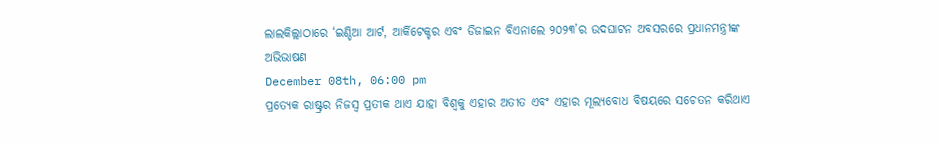ଲାଲକିଲ୍ଲାଠାରେ ‘ଇଣ୍ଡିଆ ଆର୍ଟ, ଆର୍କିଟେକ୍ଚର ଏବଂ ଡିଜାଇନ ବିଏନାଲେ ୨୦୨୩’ର ଉଦଘାଟନ ଅବସରରେ ପ୍ରଧାନମନ୍ତ୍ରୀଙ୍କ ଅଭିଭାଷଣ
December 08th, 06:00 pm
ପ୍ରତ୍ୟେକ ରାଷ୍ଟ୍ରର ନିଜସ୍ୱ ପ୍ରତୀକ ଥାଏ ଯାହା ବିଶ୍ୱକୁ ଏହାର ଅତୀତ ଏବଂ ଏହାର ମୂଲ୍ୟବୋଧ ବିଷୟରେ ସଚେତନ କରିଥାଏ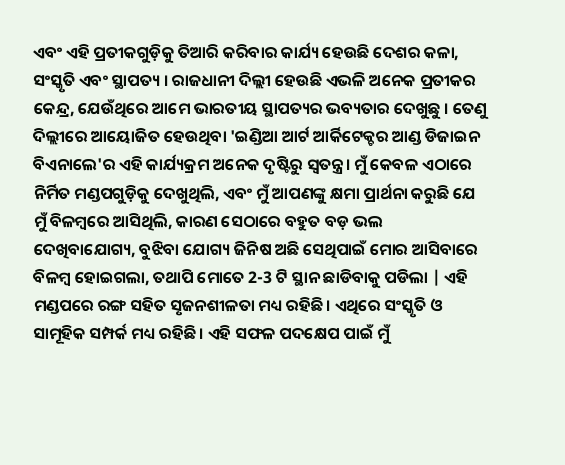ଏବଂ ଏହି ପ୍ରତୀକଗୁଡ଼ିକୁ ତିଆରି କରିବାର କାର୍ଯ୍ୟ ହେଉଛି ଦେଶର କଳା, ସଂସ୍କୃତି ଏବଂ ସ୍ଥାପତ୍ୟ । ରାଜଧାନୀ ଦିଲ୍ଲୀ ହେଉଛି ଏଭଳି ଅନେକ ପ୍ରତୀକର କେନ୍ଦ୍ର, ଯେଉଁଥିରେ ଆମେ ଭାରତୀୟ ସ୍ଥାପତ୍ୟର ଭବ୍ୟତାର ଦେଖୁଛୁ । ତେଣୁ ଦିଲ୍ଲୀରେ ଆୟୋଜିତ ହେଉଥିବା 'ଇଣ୍ଡିଆ ଆର୍ଟ ଆର୍କିଟେକ୍ଚର ଆଣ୍ଡ ଡିଜାଇନ ବିଏନାଲେ'ର ଏହି କାର୍ଯ୍ୟକ୍ରମ ଅନେକ ଦୃଷ୍ଟିରୁ ସ୍ୱତନ୍ତ୍ର। ମୁଁ କେବଳ ଏଠାରେ ନିର୍ମିତ ମଣ୍ଡପଗୁଡ଼ିକୁ ଦେଖୁଥିଲି, ଏବଂ ମୁଁ ଆପଣଙ୍କୁ କ୍ଷମା ପ୍ରାର୍ଥନା କରୁଛି ଯେ ମୁଁ ବିଳମ୍ବରେ ଆସିଥିଲି, କାରଣ ସେଠାରେ ବହୁତ ବଡ଼ ଭଲ ଦେଖିବାଯୋଗ୍ୟ, ବୁଝିବା ଯୋଗ୍ୟ ଜିନିଷ ଅଛି ସେଥିପାଇଁ ମୋର ଆସିବାରେ ବିଳମ୍ବ ହୋଇଗଲା, ତଥାପି ମୋତେ 2-3 ଟି ସ୍ଥାନ ଛାଡିବାକୁ ପଡିଲା | ଏହି ମଣ୍ଡପରେ ରଙ୍ଗ ସହିତ ସୃଜନଶୀଳତା ମଧ୍ୟ ରହିଛି। ଏଥିରେ ସଂସ୍କୃତି ଓ ସାମୂହିକ ସମ୍ପର୍କ ମଧ୍ୟ ରହିଛି। ଏହି ସଫଳ ପଦକ୍ଷେପ ପାଇଁ ମୁଁ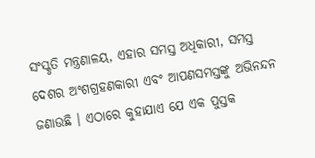ସଂସ୍କୃତି ମନ୍ତ୍ରଣାଳୟ, ଏହାର ସମସ୍ତ ଅଧିକାରୀ, ସମସ୍ତ ଦେଶର ଅଂଶଗ୍ରହଣକାରୀ ଏବଂ ଆପଣସମସ୍ତଙ୍କୁ ଅଭିନନ୍ଦନ ଜଣାଉଛି । ଏଠାରେ କୁହାଯାଏ ଯେ ଏକ ପୁସ୍ତକ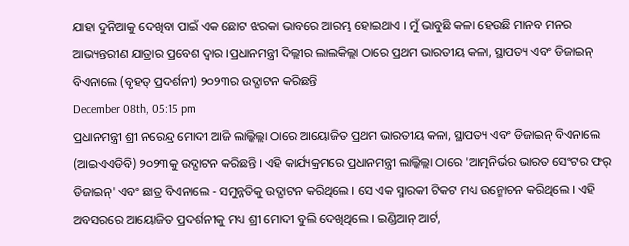ଯାହା ଦୁନିଆକୁ ଦେଖିବା ପାଇଁ ଏକ ଛୋଟ ଝରକା ଭାବରେ ଆରମ୍ଭ ହୋଇଥାଏ । ମୁଁ ଭାବୁଛି କଳା ହେଉଛି ମାନବ ମନର ଆଭ୍ୟନ୍ତରୀଣ ଯାତ୍ରାର ପ୍ରବେଶ ଦ୍ୱାର ।ପ୍ରଧାନମନ୍ତ୍ରୀ ଦିଲ୍ଲୀର ଲାଲକିଲ୍ଲା ଠାରେ ପ୍ରଥମ ଭାରତୀୟ କଳା, ସ୍ଥାପତ୍ୟ ଏବଂ ଡିଜାଇନ୍ ବିଏନାଲେ (ବୃହତ୍ ପ୍ରଦର୍ଶନୀ) ୨୦୨୩ର ଉଦ୍ଘାଟନ କରିଛନ୍ତି
December 08th, 05:15 pm
ପ୍ରଧାନମନ୍ତ୍ରୀ ଶ୍ରୀ ନରେନ୍ଦ୍ର ମୋଦୀ ଆଜି ଲାଲ୍କିଲ୍ଲା ଠାରେ ଆୟୋଜିତ ପ୍ରଥମ ଭାରତୀୟ କଳା, ସ୍ଥାପତ୍ୟ ଏବଂ ଡିଜାଇନ୍ ବିଏନାଲେ (ଆଇଏଏଡିବି) ୨୦୨୩କୁ ଉଦ୍ଘାଟନ କରିଛନ୍ତି । ଏହି କାର୍ଯ୍ୟକ୍ରମରେ ପ୍ରଧାନମନ୍ତ୍ରୀ ଲାଲ୍କିଲ୍ଲା ଠାରେ 'ଆତ୍ମନିର୍ଭର ଭାରତ ସେଂଟର ଫର୍ ଡିଜାଇନ୍' ଏବଂ ଛାତ୍ର ବିଏନାଲେ - ସମୁନ୍ନତିକୁ ଉଦ୍ଘାଟନ କରିଥିଲେ । ସେ ଏକ ସ୍ମାରକୀ ଟିକଟ ମଧ୍ୟ ଉନ୍ମୋଚନ କରିଥିଲେ । ଏହି ଅବସରରେ ଆୟୋଜିତ ପ୍ରଦର୍ଶନୀକୁ ମଧ୍ୟ ଶ୍ରୀ ମୋଦୀ ବୁଲି ଦେଖିଥିଲେ । ଇଣ୍ଡିଆନ୍ ଆର୍ଟ,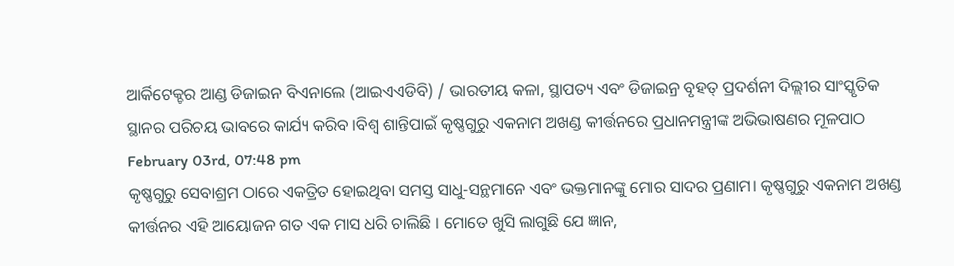ଆର୍କିଟେକ୍ଚର ଆଣ୍ଡ ଡିଜାଇନ ବିଏନାଲେ (ଆଇଏଏଡିବି) / ଭାରତୀୟ କଳା, ସ୍ଥାପତ୍ୟ ଏବଂ ଡିଜାଇନ୍ର ବୃହତ୍ ପ୍ରଦର୍ଶନୀ ଦିଲ୍ଲୀର ସାଂସ୍କୃତିକ ସ୍ଥାନର ପରିଚୟ ଭାବରେ କାର୍ଯ୍ୟ କରିବ ।ବିଶ୍ୱ ଶାନ୍ତିପାଇଁ କୃଷ୍ଣଗୁରୁ ଏକନାମ ଅଖଣ୍ଡ କୀର୍ତ୍ତନରେ ପ୍ରଧାନମନ୍ତ୍ରୀଙ୍କ ଅଭିଭାଷଣର ମୂଳପାଠ
February 03rd, 07:48 pm
କୃଷ୍ଣଗୁରୁ ସେବାଶ୍ରମ ଠାରେ ଏକତ୍ରିତ ହୋଇଥିବା ସମସ୍ତ ସାଧୁ-ସନ୍ଥମାନେ ଏବଂ ଭକ୍ତମାନଙ୍କୁ ମୋର ସାଦର ପ୍ରଣାମ। କୃଷ୍ଣଗୁରୁ ଏକନାମ ଅଖଣ୍ଡ କୀର୍ତ୍ତନର ଏହି ଆୟୋଜନ ଗତ ଏକ ମାସ ଧରି ଚାଲିଛି । ମୋତେ ଖୁସି ଲାଗୁଛି ଯେ ଜ୍ଞାନ,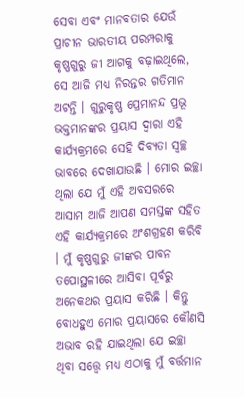ସେବା ଏବଂ ମାନବତାର ଯେଉଁ ପ୍ରାଚୀନ ଭାରତୀୟ ପରମ୍ପରାକୁ କୃଷ୍ଣଗୁରୁ ଜୀ ଆଗକୁ ବଢ଼ାଇଥିଲେ, ସେ ଆଜି ମଧ୍ୟ ନିରନ୍ତର ଗତିମାନ ଅଟନ୍ତି । ଗୁରୁକୃଷ୍ଣ ପ୍ରେମାନନ୍ଦ ପ୍ରଭୂ ଭକ୍ତମାନଙ୍କର ପ୍ରୟାସ ଦ୍ୱାରା ଏହି କାର୍ଯ୍ୟକ୍ରମରେ ସେହି ଦିବ୍ୟତା ସ୍ୱଚ୍ଛ ଭାବରେ ଦେଖାଯାଉଛି । ମୋର ଇଚ୍ଛା ଥିଲା ଯେ ମୁଁ ଏହି ଅବସରରେ ଆସାମ ଆଜି ଆପଣ ସମସ୍ତଙ୍କ ସହିତ ଏହି କାର୍ଯ୍ୟକ୍ରମରେ ଅଂଶଗ୍ରହଣ କରିବି । ମୁଁ କୃଷ୍ଣଗୁରୁ ଜୀଙ୍କର ପାବନ ତପୋସ୍ଥଳୀରେ ଆସିବା ପୂର୍ବରୁ ଅନେକଥର ପ୍ରୟାସ କରିଛି । କିନ୍ତୁ ବୋଧହୁଏ ମୋର ପ୍ରୟାସରେ କୌଣସି ଅଭାବ ରହି ଯାଇଥିଲା ଯେ ଇଚ୍ଛା ଥିବା ସତ୍ତ୍ୱେ ମଧ୍ୟ ଏଠାକୁ ମୁଁ ବର୍ତ୍ତମାନ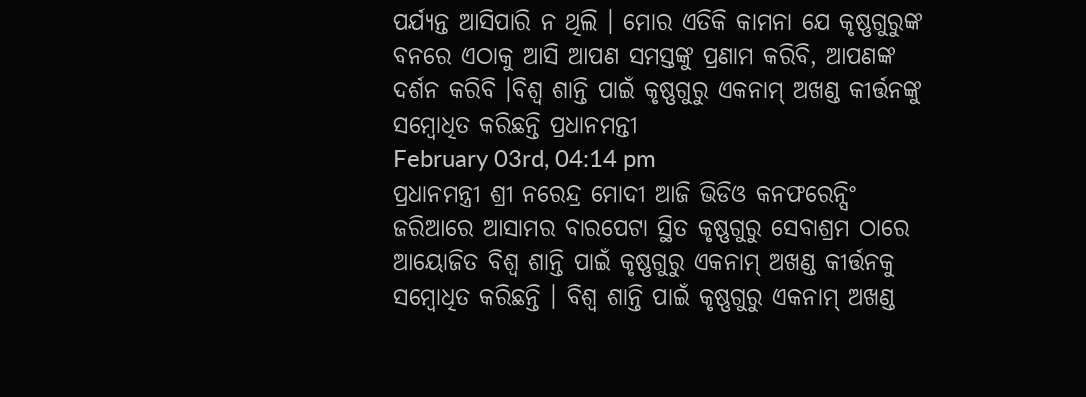ପର୍ଯ୍ୟନ୍ତ ଆସିପାରି ନ ଥିଲି । ମୋର ଏତିକି କାମନା ଯେ କୃଷ୍ଣଗୁରୁଙ୍କ ବନରେ ଏଠାକୁ ଆସି ଆପଣ ସମସ୍ତଙ୍କୁ ପ୍ରଣାମ କରିବି, ଆପଣଙ୍କ ଦର୍ଶନ କରିବି ।ବିଶ୍ୱ ଶାନ୍ତି ପାଇଁ କୃଷ୍ଣଗୁରୁ ଏକନାମ୍ ଅଖଣ୍ଡ କୀର୍ତ୍ତନଙ୍କୁ ସମ୍ବୋଧିତ କରିଛନ୍ତି ପ୍ରଧାନମନ୍ତୀ
February 03rd, 04:14 pm
ପ୍ରଧାନମନ୍ତ୍ରୀ ଶ୍ରୀ ନରେନ୍ଦ୍ର ମୋଦୀ ଆଜି ଭିଡିଓ କନଫରେନ୍ସିଂ ଜରିଆରେ ଆସାମର ବାରପେଟା ସ୍ଥିତ କୃଷ୍ଣଗୁରୁ ସେବାଶ୍ରମ ଠାରେ ଆୟୋଜିତ ବିଶ୍ୱ ଶାନ୍ତି ପାଇଁ କୃଷ୍ଣଗୁରୁ ଏକନାମ୍ ଅଖଣ୍ଡ କୀର୍ତ୍ତନକୁ ସମ୍ବୋଧିତ କରିଛନ୍ତି । ବିଶ୍ୱ ଶାନ୍ତି ପାଇଁ କୃଷ୍ଣଗୁରୁ ଏକନାମ୍ ଅଖଣ୍ଡ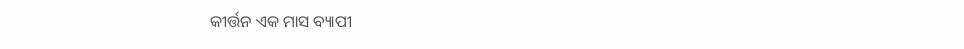କୀର୍ତ୍ତନ ଏକ ମାସ ବ୍ୟାପୀ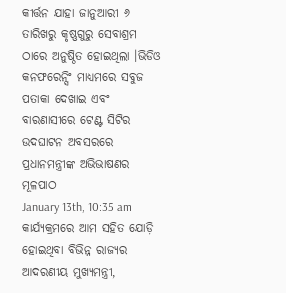କୀର୍ତ୍ତନ ଯାହା ଜାନୁଆରୀ ୬ ତାରିଖରୁ କୃଷ୍ଣଗୁରୁ ସେବାଶ୍ରମ ଠାରେ ଅନୁଷ୍ଠିତ ହୋଇଥିଲା ।ଭିଡିଓ କନଫରେନ୍ସିଂ ମାଧ୍ୟମରେ ସବୁଜ ପତାକା ଦେଖାଇ ଏବଂ ବାରଣାସୀରେ ଟେଣ୍ଟ ସିଟିର ଉଦଘାଟନ ଅବସରରେ ପ୍ରଧାନମନ୍ତ୍ରୀଙ୍କ ଅଭିଭାଷଣର ମୂଳପାଠ
January 13th, 10:35 am
କାର୍ଯ୍ୟକ୍ରମରେ ଆମ ସହିତ ଯୋଡ଼ି ହୋଇଥିବା ବିଭିନ୍ନ ରାଜ୍ୟର ଆଦରଣୀୟ ମୁଖ୍ୟମନ୍ତ୍ରୀ,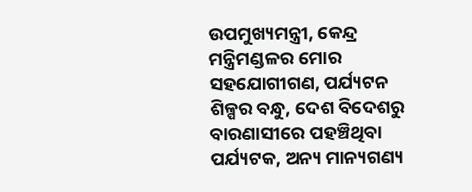ଉପମୁଖ୍ୟମନ୍ତ୍ରୀ, କେନ୍ଦ୍ର ମନ୍ତ୍ରିମଣ୍ଡଳର ମୋର ସହଯୋଗୀଗଣ, ପର୍ଯ୍ୟଟନ ଶିଳ୍ପର ବନ୍ଧୁ, ଦେଶ ବିଦେଶରୁ ବାରଣାସୀରେ ପହଞ୍ଚିଥିବା ପର୍ଯ୍ୟଟକ, ଅନ୍ୟ ମାନ୍ୟଗଣ୍ୟ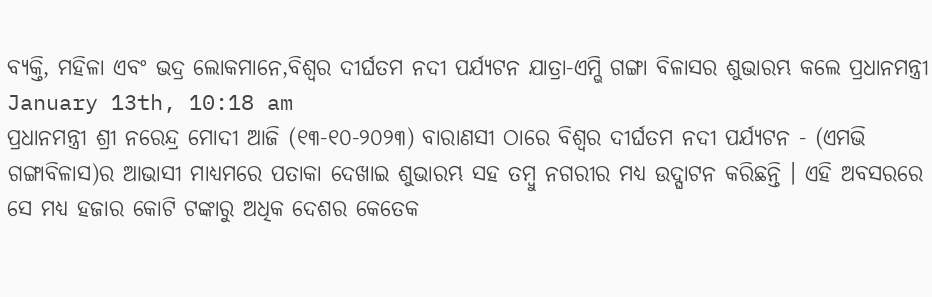ବ୍ୟକ୍ତି, ମହିଳା ଏବଂ ଭଦ୍ର ଲୋକମାନେ,ବିଶ୍ୱର ଦୀର୍ଘତମ ନଦୀ ପର୍ଯ୍ୟଟନ ଯାତ୍ରା-ଏମ୍ଭି ଗଙ୍ଗା ବିଳାସର ଶୁଭାରମ୍ଭ କଲେ ପ୍ରଧାନମନ୍ତ୍ରୀ
January 13th, 10:18 am
ପ୍ରଧାନମନ୍ତ୍ରୀ ଶ୍ରୀ ନରେନ୍ଦ୍ର ମୋଦୀ ଆଜି (୧୩-୧୦-୨୦୨୩) ବାରାଣସୀ ଠାରେ ବିଶ୍ୱର ଦୀର୍ଘତମ ନଦୀ ପର୍ଯ୍ୟଟନ - (ଏମଭି ଗଙ୍ଗାବିଳାସ)ର ଆଭାସୀ ମାଧ୍ୟମରେ ପତାକା ଦେଖାଇ ଶୁଭାରମ୍ଭ ସହ ତମ୍ବୁ ନଗରୀର ମଧ୍ୟ ଉଦ୍ଘାଟନ କରିଛନ୍ତି । ଏହି ଅବସରରେ ସେ ମଧ୍ୟ ହଜାର କୋଟି ଟଙ୍କାରୁ ଅଧିକ ଦେଶର କେତେକ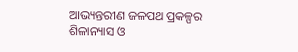ଆଭ୍ୟନ୍ତରୀଣ ଜଳପଥ ପ୍ରକଳ୍ପର ଶିଳାନ୍ୟାସ ଓ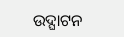ଉଦ୍ଘାଟନ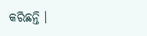କରିଛନ୍ତି ।